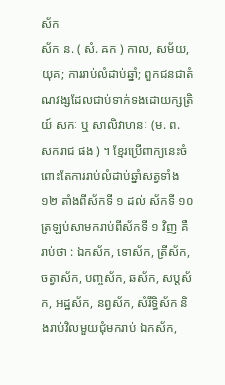ស័ក
ស័ក ន. ( សំ. ឝក ) កាល, សម័យ, យុគ; ការរាប់លំដាប់ឆ្នាំ; ពួកជនជាតំណវង្សដែលជាប់ទាក់ទងដោយក្សត្រិយ៍ សកៈ ឬ សាលិវាហនៈ (ម. ព. សករាជ ផង ) ។ ខ្មែរប្រើពាក្យនេះចំពោះតែការរាប់លំដាប់ឆ្នាំសត្វទាំង១២ តាំងពីស័កទី ១ ដល់ ស័កទី ១០ ត្រឡប់សាមករាប់ពីស័កទី ១ វិញ គឺរាប់ថា : ឯកស័ក, ទោស័ក, ត្រីស័ក, ចត្វាស័ក, បញ្ចស័ក, ឆស័ក, សប្តស័ក, អដ្ឋស័ក, នព្វស័ក, សំរឹទ្ធិស័ក និងរាប់វិលមួយជុំមករាប់ ឯកស័ក,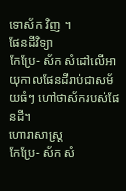ទោស័ក វិញ ។
ផែនដីវិទ្យា
កែប្រែ- ស័ក សំដៅលើអាយុកាលផែនដីរាប់ជាសម័យធំៗ ហៅថាស័ករបស់ផែនដី។
ហោរាសាស្ត្រ
កែប្រែ- ស័ក សំ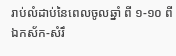រាប់លំដាប់នៃពេលចូលឆ្នាំ ពី ១-១០ ពី ឯកស័ក-សំរឹ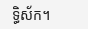ទ្ធិស័ក។